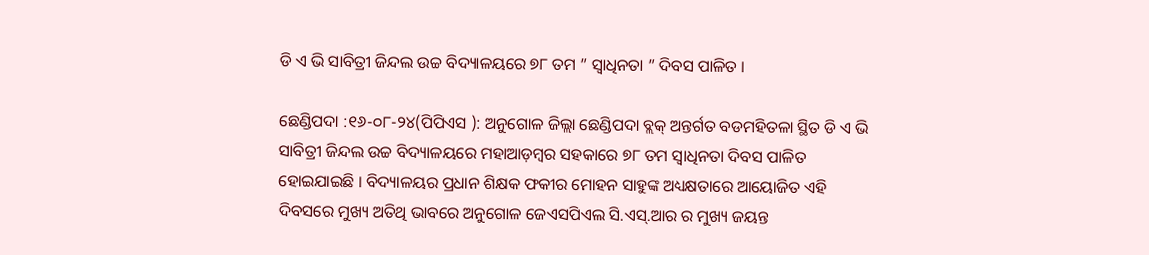ଡି ଏ ଭି ସାବିତ୍ରୀ ଜିନ୍ଦଲ ଉଚ୍ଚ ବିଦ୍ୟାଳୟରେ ୭୮ ତମ ” ସ୍ବାଧିନତା ” ଦିବସ ପାଳିତ ।

ଛେଣ୍ଡିପଦା :୧୬-୦୮-୨୪(ପିପିଏସ ): ଅନୁଗୋଳ ଜିଲ୍ଲା ଛେଣ୍ଡିପଦା ବ୍ଲକ୍ ଅନ୍ତର୍ଗତ ବଡମହିତଳା ସ୍ଥିତ ଡି ଏ ଭି ସାବିତ୍ରୀ ଜିନ୍ଦଲ ଉଚ୍ଚ ବିଦ୍ୟାଳୟରେ ମହାଆଡ଼ମ୍ବର ସହକାରେ ୭୮ ତମ ସ୍ବାଧିନତା ଦିବସ ପାଳିତ ହୋଇଯାଇଛି । ବିଦ୍ୟାଳୟର ପ୍ରଧାନ ଶିକ୍ଷକ ଫକୀର ମୋହନ ସାହୁଙ୍କ ଅଧ୍ୟକ୍ଷତାରେ ଆୟୋଜିତ ଏହି ଦିବସରେ ମୁଖ୍ୟ ଅତିଥି ଭାବରେ ଅନୁଗୋଳ ଜେଏସପିଏଲ ସି.ଏସ୍.ଆର ର ମୁଖ୍ୟ ଜୟନ୍ତ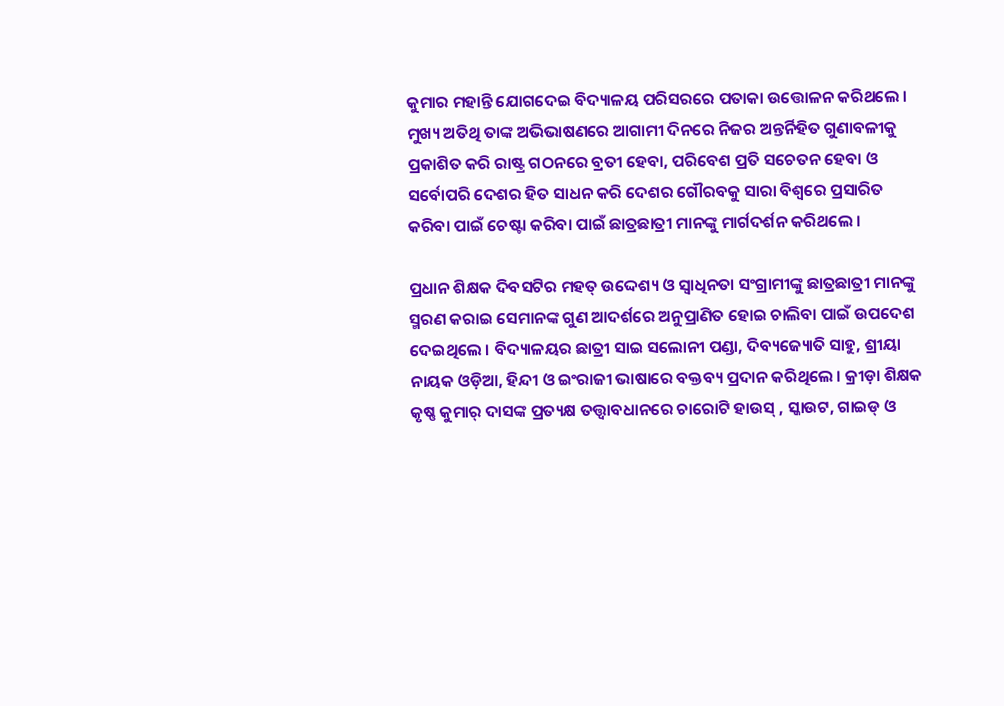କୁମାର ମହାନ୍ତି ଯୋଗଦେଇ ବିଦ୍ୟାଳୟ ପରିସରରେ ପତାକା ଉତ୍ତୋଳନ କରିଥଲେ । ମୁଖ୍ୟ ଅତିଥି ତାଙ୍କ ଅଭିଭାଷଣରେ ଆଗାମୀ ଦିନରେ ନିଜର ଅନ୍ତର୍ନିହିତ ଗୁଣାବଳୀକୁ ପ୍ରକାଶିତ କରି ରାଷ୍ଟ୍ର ଗଠନରେ ବ୍ରତୀ ହେବା, ପରିବେଶ ପ୍ରତି ସଚେତନ ହେବା ଓ ସର୍ବୋପରି ଦେଶର ହିତ ସାଧନ କରି ଦେଶର ଗୌରବକୁ ସାରା ବିଶ୍ବରେ ପ୍ରସାରିତ କରିବା ପାଇଁ ଚେଷ୍ଟା କରିବା ପାଇଁ ଛାତ୍ରଛାତ୍ରୀ ମାନଙ୍କୁ ମାର୍ଗଦର୍ଶନ କରିଥଲେ ।

ପ୍ରଧାନ ଶିକ୍ଷକ ଦିବସଟିର ମହତ୍ ଉଦ୍ଦେଶ୍ୟ ଓ ସ୍ବାଧିନତା ସଂଗ୍ରାମୀଙ୍କୁ ଛାତ୍ରଛାତ୍ରୀ ମାନଙ୍କୁ ସ୍ମରଣ କରାଇ ସେମାନଙ୍କ ଗୁଣ ଆଦର୍ଶରେ ଅନୁପ୍ରାଣିତ ହୋଇ ଚାଲିବା ପାଇଁ ଉପଦେଶ ଦେଇଥିଲେ । ବିଦ୍ୟାଳୟର ଛାତ୍ରୀ ସାଇ ସଲୋନୀ ପଣ୍ଡା, ଦିବ୍ୟଜ୍ୟୋତି ସାହୁ, ଶ୍ରୀୟା ନାୟକ ଓଡ଼ିଆ, ହିନ୍ଦୀ ଓ ଇଂରାଜୀ ଭାଷାରେ ବକ୍ତବ୍ୟ ପ୍ରଦାନ କରିଥିଲେ । କ୍ରୀଡ଼ା ଶିକ୍ଷକ କୃଷ୍ଣ କୁମାର୍ ଦାସଙ୍କ ପ୍ରତ୍ୟକ୍ଷ ତତ୍ତ୍ଵାବଧାନରେ ଚାରୋଟି ହାଉସ୍ , ସ୍କାଉଟ, ଗାଇଡ୍ ଓ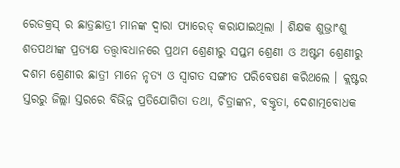ରେଡକ୍ରସ୍ ର ଛାତ୍ରଛାତ୍ରୀ ମାନଙ୍କ ଦ୍ଵାରା ପ୍ୟାରେଡ୍ କରାଯାଇଥିଲା । ଶିକ୍ଷକ ଶୁଭ୍ରାଂଶୁ ଶତପଥୀଙ୍କ ପ୍ରତ୍ୟକ୍ଷ ତତ୍ତ୍ଵାବଧାନରେ ପ୍ରଥମ ଶ୍ରେଣୀରୁ ସପ୍ତମ ଶ୍ରେଣୀ ଓ ଅଷ୍ଟମ ଶ୍ରେଣୀରୁ ଦଶମ ଶ୍ରେଣୀର ଛାତ୍ରୀ ମାନେ ନୃତ୍ୟ ଓ ସ୍ବାଗତ ସଙ୍ଗୀତ ପରିବେଷଣ କରିଥଲେ । କ୍ଲଷ୍ଟର ସ୍ତରରୁ ଜିଲ୍ଲା ସ୍ତରରେ ବିଭିନ୍ନ ପ୍ରତିଯୋଗିତା ତଥା, ଚିତ୍ରାଙ୍କନ, ବକ୍ତୃତା, ଦେଶାତ୍ମବୋଧକ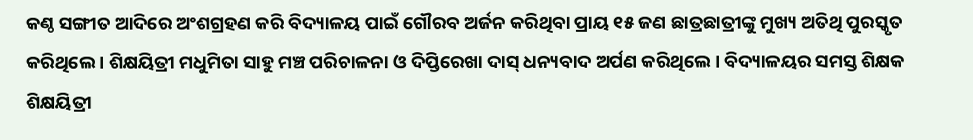କଣ୍ଠ ସଙ୍ଗୀତ ଆଦିରେ ଅଂଶଗ୍ରହଣ କରି ବିଦ୍ୟାଳୟ ପାଇଁ ଗୌରବ ଅର୍ଜନ କରିଥିବା ପ୍ରାୟ ୧୫ ଜଣ ଛାତ୍ରଛାତ୍ରୀଙ୍କୁ ମୁଖ୍ୟ ଅତିଥି ପୁରସ୍କୃତ କରିଥିଲେ । ଶିକ୍ଷୟିତ୍ରୀ ମଧୁମିତା ସାହୁ ମଞ୍ଚ ପରିଚାଳନା ଓ ଦିପ୍ତିରେଖା ଦାସ୍ ଧନ୍ୟବାଦ ଅର୍ପଣ କରିଥିଲେ । ବିଦ୍ୟାଳୟର ସମସ୍ତ ଶିକ୍ଷକ ଶିକ୍ଷୟିତ୍ରୀ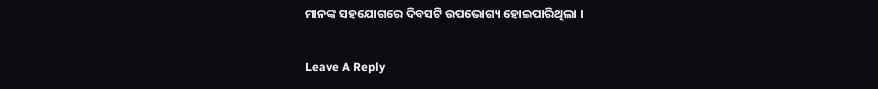ମାନଙ୍କ ସହଯୋଗରେ ଦିବସଟି ଉପଭୋଗ୍ୟ ହୋଇପାରିଥିଲା ।

Leave A Reply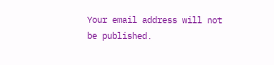Your email address will not be published.